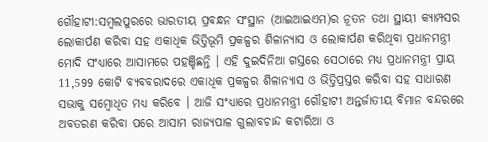ଗୌହାଟୀ:ସମ୍ବଲପୁରରେ ଭାରତୀୟ ପ୍ରବନ୍ଧନ ସଂସ୍ଥାନ (ଆଇଆଇଏମ)ର ନୂତନ ତଥା ସ୍ଥାୟୀ କ୍ୟାମ୍ପସର ଲୋକାର୍ପଣ କରିବା ସହ ଏକାଧିକ ଭିତ୍ତିଭୂମି ପ୍ରକଳ୍ପର ଶିଳାନ୍ୟାସ ଓ ଲୋକାର୍ପଣ କରିଥିବା ପ୍ରଧାନମନ୍ତ୍ରୀ ମୋଦି ସଂଧ୍ୟାରେ ଆସାମରେ ପହଞ୍ଚିଛନ୍ତି । ଏହି ଦୁଇଦିନିଆ ଗସ୍ତରେ ସେଠାରେ ମଧ୍ୟ ପ୍ରଧାନମନ୍ତ୍ରୀ ପ୍ରାୟ 11,599 କୋଟି ବ୍ୟବବରାଦରେ ଏକାଧିକ ପ୍ରକଳ୍ପର ଶିଳାନ୍ୟାସ ଓ ଭିତ୍ତିପ୍ରସ୍ତର କରିବା ସହ ସାଧାରଣ ସଭାକୁ ସମ୍ବୋଧିତ ମଧ୍ୟ କରିବେ । ଆଜି ସଂଧ୍ୟାରେ ପ୍ରଧାନମନ୍ତ୍ରୀ ଗୌହାଟୀ ଅନ୍ତର୍ଜାତୀୟ ବିମାନ ବନ୍ଦରରେ ଅବତରଣ କରିବା ପରେ ଆସାମ ରାଜ୍ୟପାଳ ଗୁଲାବଚାନ୍ଦ କଟାରିଆ ଓ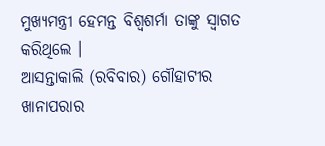ମୁଖ୍ୟମନ୍ତ୍ରୀ ହେମନ୍ତ ବିଶ୍ବଶର୍ମା ତାଙ୍କୁ ସ୍ବାଗତ କରିଥିଲେ ।
ଆସନ୍ତାକାଲି (ରବିବାର) ଗୌହାଟୀର ଖାନାପରାର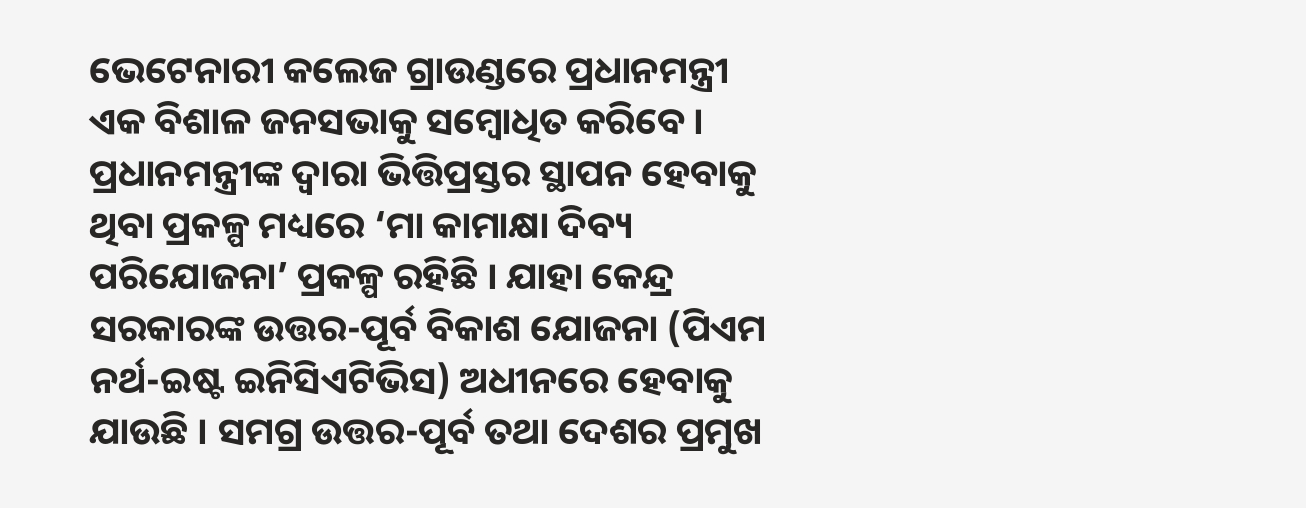ଭେଟେନାରୀ କଲେଜ ଗ୍ରାଉଣ୍ଡରେ ପ୍ରଧାନମନ୍ତ୍ରୀ ଏକ ବିଶାଳ ଜନସଭାକୁ ସମ୍ବୋଧିତ କରିବେ । ପ୍ରଧାନମନ୍ତ୍ରୀଙ୍କ ଦ୍ବାରା ଭିତ୍ତିପ୍ରସ୍ତର ସ୍ଥାପନ ହେବାକୁ ଥିବା ପ୍ରକଳ୍ପ ମଧ୍ୟରେ ‘ମା କାମାକ୍ଷା ଦିବ୍ୟ ପରିଯୋଜନା’ ପ୍ରକଳ୍ପ ରହିଛି । ଯାହା କେନ୍ଦ୍ର ସରକାରଙ୍କ ଉତ୍ତର-ପୂର୍ବ ବିକାଶ ଯୋଜନା (ପିଏମ ନର୍ଥ-ଇଷ୍ଟ ଇନିସିଏଟିଭିସ) ଅଧୀନରେ ହେବାକୁ ଯାଉଛି । ସମଗ୍ର ଉତ୍ତର-ପୂର୍ବ ତଥା ଦେଶର ପ୍ରମୁଖ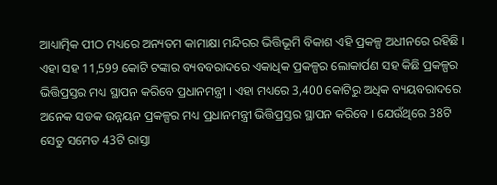ଆଧ୍ୟାତ୍ମିକ ପୀଠ ମଧ୍ୟରେ ଅନ୍ୟତମ କାମାକ୍ଷା ମନ୍ଦିରର ଭିତ୍ତିଭୂମି ବିକାଶ ଏହି ପ୍ରକଳ୍ପ ଅଧୀନରେ ରହିଛି ।
ଏହା ସହ 11,599 କୋଟି ଟଙ୍କାର ବ୍ୟବବରାଦରେ ଏକାଧିକ ପ୍ରକଳ୍ପର ଲୋକାର୍ପଣ ସହ କିଛି ପ୍ରକଳ୍ପର ଭିତ୍ତିପ୍ରସ୍ତର ମଧ୍ୟ ସ୍ଥାପନ କରିବେ ପ୍ରଧାନମନ୍ତ୍ରୀ । ଏହା ମଧ୍ୟରେ 3,400 କୋଟିରୁ ଅଧିକ ବ୍ୟୟବରାଦରେ ଅନେକ ସଡକ ଉନ୍ନୟନ ପ୍ରକଳ୍ପର ମଧ୍ୟ ପ୍ରଧାନମନ୍ତ୍ରୀ ଭିତ୍ତିପ୍ରସ୍ତର ସ୍ଥାପନ କରିବେ । ଯେଉଁଥିରେ 38ଟି ସେତୁ ସମେତ 43ଟି ରାସ୍ତା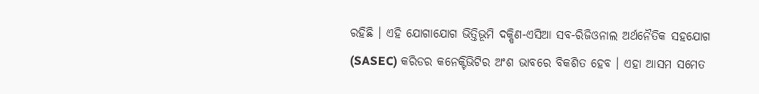ରହିଛି । ଏହି ଯୋଗାଯୋଗ ଭିତ୍ତିଭୂମି ଦକ୍ଷିଣ-ଏସିଆ ସବ-ରିଜିଓନାଲ ଅର୍ଥନୈତିକ ସହଯୋଗ (SASEC) କରିଡର କନେକ୍ଟିଭିଟିର ଅଂଶ ଭାବରେ ବିକଶିତ ହେବ । ଏହା ଆସମ ସମେତ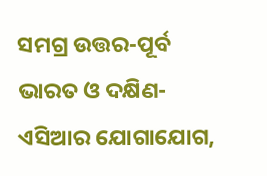ସମଗ୍ର ଉତ୍ତର-ପୂର୍ବ ଭାରତ ଓ ଦକ୍ଷିଣ-ଏସିଆର ଯୋଗାଯୋଗ,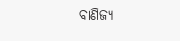ବାଣିଜ୍ୟ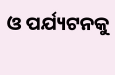ଓ ପର୍ଯ୍ୟଟନକୁ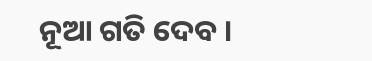ନୂଆ ଗତି ଦେବ ।